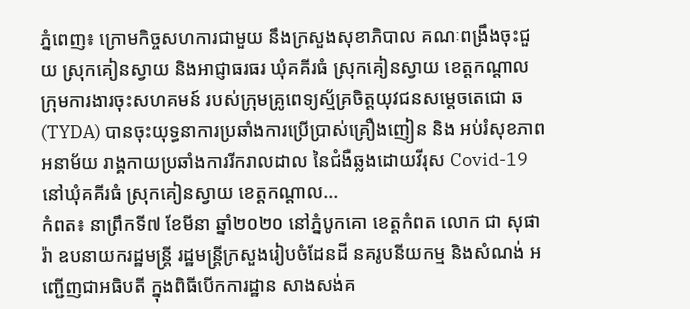ភ្នំពេញ៖ ក្រោមកិច្ចសហការជាមួយ នឹងក្រសួងសុខាភិបាល គណៈពង្រឹងចុះជួយ ស្រុកគៀនស្វាយ និងអាជ្ញាធរធរ ឃុំគគីរធំ ស្រុកគៀនស្វាយ ខេត្តកណ្តាល ក្រុមការងារចុះសហគមន៍ របស់ក្រុមគ្រូពេទ្យស្ម័គ្រចិត្តយុវជនសម្តេចតេជោ ឆ(TYDA) បានចុះយុទ្ធនាការប្រឆាំងការប្រើប្រាស់គ្រឿងញៀន និង អប់រំសុខភាព អនាម័យ រាង្គកាយប្រឆាំងការរីករាលដាល នៃជំងឺឆ្លងដោយវីរុស Covid-19 នៅឃុំគគីរធំ ស្រុកគៀនស្វាយ ខេត្តកណ្តាល...
កំពត៖ នាព្រឹកទី៧ ខែមីនា ឆ្នាំ២០២០ នៅភ្នំបូកគោ ខេត្តកំពត លោក ជា សុផារ៉ា ឧបនាយករដ្ឋមន្រ្តី រដ្ឋមន្ត្រីក្រសួងរៀបចំដែនដី នគរូបនីយកម្ម និងសំណង់ អញ្ជើញជាអធិបតី ក្នុងពិធីបើកការដ្ឋាន សាងសង់គ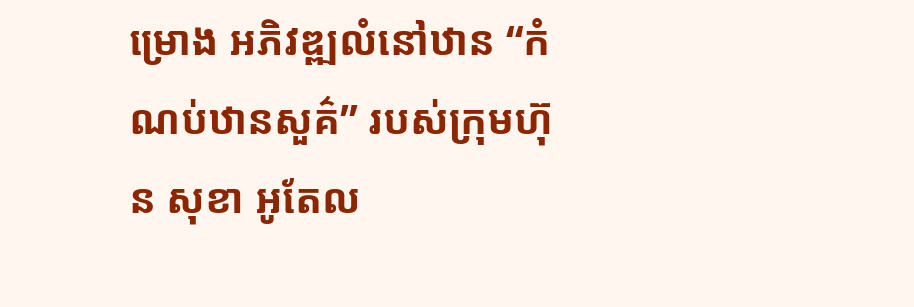ម្រោង អភិវឌ្ឍលំនៅឋាន “កំណប់ឋានសួគ៌” របស់ក្រុមហ៊ុន សុខា អូតែល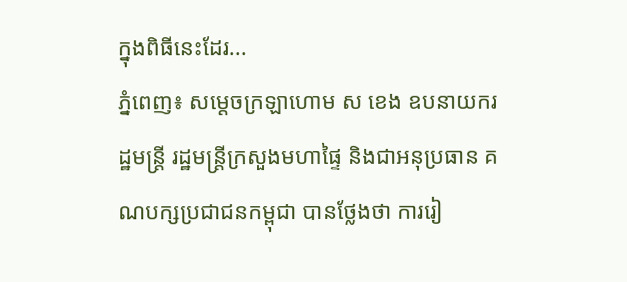ក្នុងពិធីនេះដែរ...
ភ្នំពេញ៖ សម្ដេចក្រឡាហោម ស ខេង ឧបនាយករដ្ឋមន្ដ្រី រដ្ឋមន្ដ្រីក្រសួងមហាផ្ទៃ និងជាអនុប្រធាន គណបក្សប្រជាជនកម្ពុជា បានថ្លែងថា ការរៀ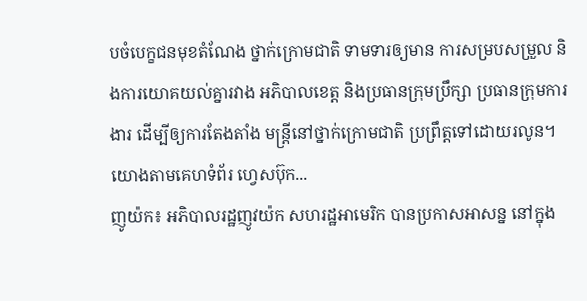បចំបេក្ខជនមុខតំណែង ថ្នាក់ក្រោមជាតិ ទាមទារឲ្យមាន ការសម្របសម្រួល និងការយោគយល់គ្នារវាង អភិបាលខេត្ត និងប្រធានក្រុមប្រឹក្សា ប្រធានក្រុមការងារ ដើម្បីឲ្យការតែងតាំង មន្ត្រីនៅថ្នាក់ក្រោមជាតិ ប្រព្រឹត្តទៅដោយរលូន។ យោងតាមគេហទំព័រ ហ្វេសប៊ុក...
ញូយ៉ក៖ អភិបាលរដ្ឋញូវយ៉ក សហរដ្ឋអាមេរិក បានប្រកាសអាសន្ន នៅក្នុង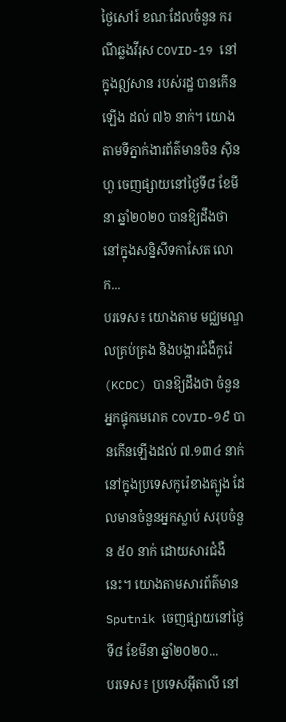ថ្ងៃសៅរ៍ ខណៈដែលចំនួន ករណីឆ្លងវីរុស COVID-19 នៅក្នុងឦសាន របស់រដ្ឋ បានកើនឡើង ដល់ ៧៦ នាក់។ យោងតាមទីភ្នាក់ងារព័ត៌មានចិន ស៊ិនហួ ចេញផ្សាយនៅថ្ងៃទី៨ ខែមីនា ឆ្នាំ២០២០ បានឱ្យដឹងថា នៅក្នុងសន្និសីទកាសែត លោក...
បរទេស៖ យោងតាម មជ្ឈមណ្ឌលគ្រប់គ្រង និងបង្ការជំងឺកូរ៉េ (KCDC) បានឱ្យដឹងថា ចំនួនអ្នកផ្ទុកមេរោគ COVID-១៩ បានកើនឡើងដល់ ៧.១៣៤ នាក់ នៅក្នុងប្រទេសកូរ៉េខាងត្បូង ដែលមានចំនួនអ្នកស្លាប់ សរុបចំនួន ៥០ នាក់ ដោយសារជំងឺនេះ។ យោងតាមសារព័ត៌មាន Sputnik ចេញផ្សាយនៅថ្ងៃទី៨ ខែមីនា ឆ្នាំ២០២០...
បរទេស៖ ប្រទេសអ៊ីតាលី នៅ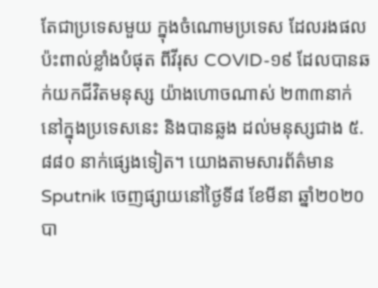តែជាប្រទេសមួយ ក្នុងចំណោមប្រទេស ដែលរងផលប៉ះពាល់ខ្លាំងបំផុត ពីវីរុស COVID-១៩ ដែលបានឆក់យកជីវិតមនុស្ស យ៉ាងហោចណាស់ ២៣៣នាក់ នៅក្នុងប្រទេសនេះ និងបានឆ្លង ដល់មនុស្សជាង ៥.៨៨០ នាក់ផ្សេងទៀត។ យោងតាមសារព័ត៌មាន Sputnik ចេញផ្សាយនៅថ្ងៃទី៨ ខែមីនា ឆ្នាំ២០២០ បា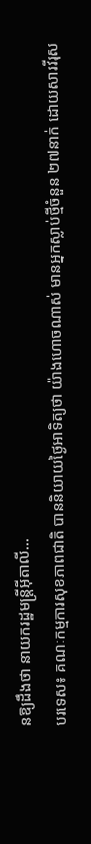នឱ្យដឹងថា នាយករដ្ឋមន្រ្តីអ៊ីតាលី...
បរទេស៖ គណៈកម្មការសុខភាពជាតិ បាននិយាយថ្ងៃអាទិត្យថា យ៉ាងហោចណាស់ មានអ្នកស្លាប់ថ្មីចំនួន ២៧នាក់ ដោយសារវីរុស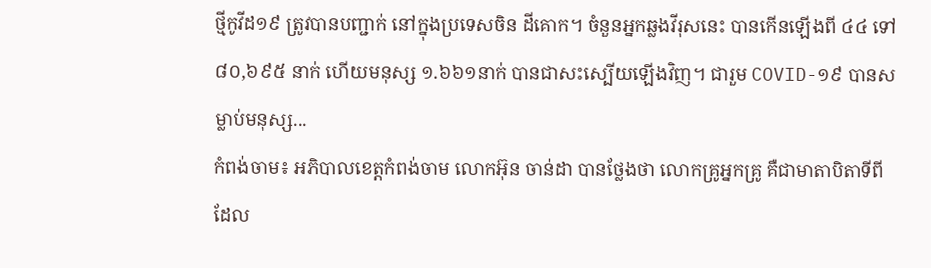ថ្មីកូវីដ១៩ ត្រូវបានបញ្ជាក់ នៅក្នុងប្រទេសចិន ដីគោក។ ចំនួនអ្នកឆ្លងវីរុសនេះ បានកើនឡើងពី ៤៤ ទៅ ៨០,៦៩៥ នាក់ ហើយមនុស្ស ១.៦៦១នាក់ បានជាសះស្បើយឡើងវិញ។ ជារួម COVID-១៩ បានសម្លាប់មនុស្ស...
កំពង់ចាម៖ អភិបាលខេត្តកំពង់ចាម លោកអ៊ុន ចាន់ដា បានថ្លែងថា លោកគ្រូអ្នកគ្រូ គឺជាមាតាបិតាទីពី ដែល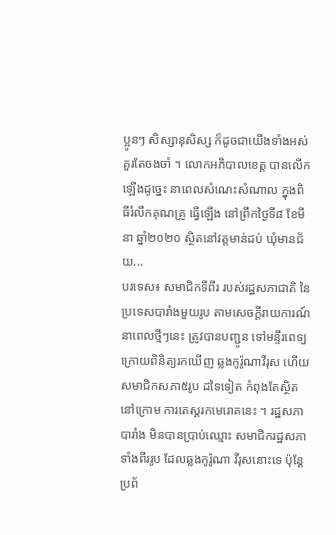ប្អូនៗ សិស្សានុសិស្ស ក៏ដូចជាយើងទាំងអស់ គួរតែចងចាំ ។ លោកអភិបាលខេត្ត បានលើកឡើងដូច្នេះ នាពេលសំណេះសំណាល ក្នុងពិធីរំលឹកគុណគ្រូ ធ្វើឡើង នៅព្រឹកថ្ងៃទី៨ ខែមីនា ឆ្នាំ២០២០ ស្ថិតនៅវត្តមាន់ដប់ ឃុំមានជ័យ...
បរទេស៖ សមាជិកទីពីរ របស់រដ្ឋសភាជាតិ នៃប្រទេសបារាំងមួយរូប តាមសេចក្តីរាយការណ៍ នាពេលថ្មីៗនេះ ត្រូវបានបញ្ជូន ទៅមន្ទីរពេទ្យ ក្រោយពិនិត្យរកឃើញ ឆ្លងកូរ៉ូណាវីរុស ហើយសមាជិកសភា៥រូប ដទៃទៀត កំពុងតែស្ថិតនៅក្រោម ការតេស្តរកមេរោគនេះ ។ រដ្ឋសភាបារាំង មិនបានប្រាប់ឈ្មោះ សមាជិករដ្ឋសភាទាំងពីររូប ដែលឆ្លងកូរ៉ូណា វីរុសនោះទេ ប៉ុន្តែប្រព័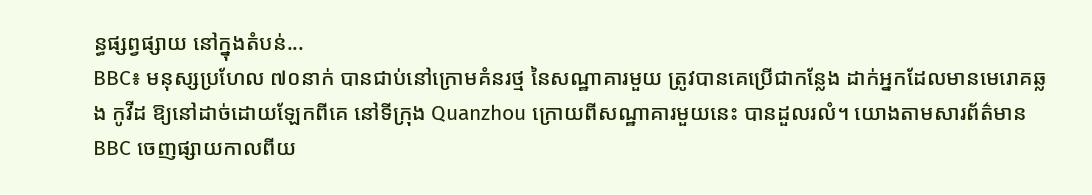ន្ធផ្សព្វផ្សាយ នៅក្នុងតំបន់...
BBC៖ មនុស្សប្រហែល ៧០នាក់ បានជាប់នៅក្រោមគំនរថ្ម នៃសណ្ឋាគារមួយ ត្រូវបានគេប្រើជាកន្លែង ដាក់អ្នកដែលមានមេរោគឆ្លង កូវីដ ឱ្យនៅដាច់ដោយឡែកពីគេ នៅទីក្រុង Quanzhou ក្រោយពីសណ្ឋាគារមួយនេះ បានដួលរលំ។ យោងតាមសារព័ត៌មាន BBC ចេញផ្សាយកាលពីយ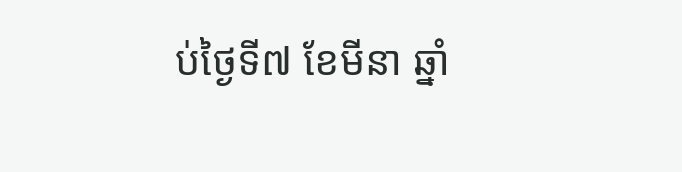ប់ថ្ងៃទី៧ ខែមីនា ឆ្នាំ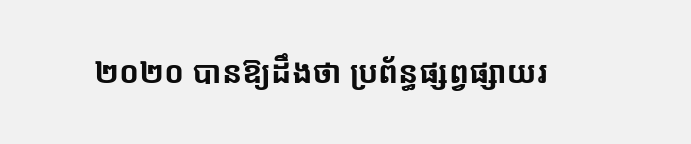២០២០ បានឱ្យដឹងថា ប្រព័ន្ធផ្សព្វផ្សាយរ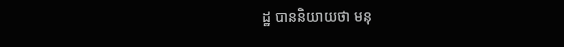ដ្ឋ បាននិយាយថា មនុ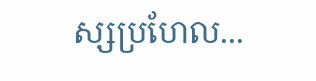ស្សប្រហែល...